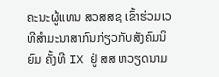ຄະນະຜູ້ແທນ ສວສສຊ ເຂົ້າຮ່ວມເວທີສຳມະນາສາກົນກ່ຽວກັບສັງຄົມນິຍົມ ຄັ້ງທີ IX ຢູ່ ສສ ຫວຽດນາມ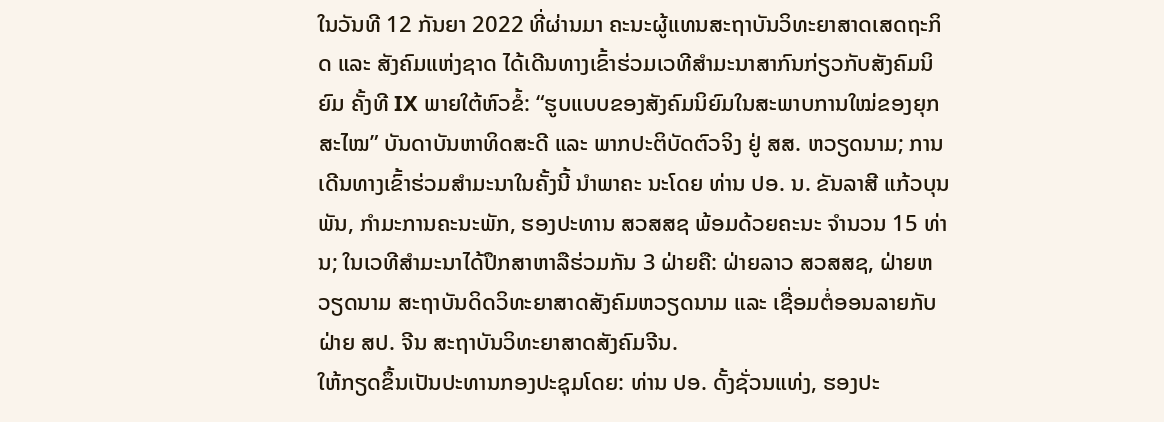ໃນວັນທີ 12 ກັນຍາ 2022 ທີ່ຜ່ານມາ ຄະນະຜູ້ແທນສະຖາບັນວິທະຍາສາດເສດຖະກິດ ແລະ ສັງຄົມແຫ່ງຊາດ ໄດ້ເດີນທາງເຂົ້າຮ່ວມເວທີສໍາມະນາສາກົນກ່ຽວກັບສັງຄົມນິຍົມ ຄັ້ງທີ IX ພາຍໃຕ້ຫົວຂໍ້: “ຮູບແບບຂອງສັງຄົມນິຍົມໃນສະພາບການໃໝ່ຂອງຍຸກສະໄໝ” ບັນດາບັນຫາທິດສະດີ ແລະ ພາກປະຕິບັດຕົວຈິງ ຢູ່ ສສ. ຫວຽດນາມ; ການເດີນທາງເຂົ້າຮ່ວມສໍາມະນາໃນຄັ້ງນີ້ ນໍາພາຄະ ນະໂດຍ ທ່ານ ປອ. ນ. ຂັນລາສີ ແກ້ວບຸນພັນ, ກໍາມະການຄະນະພັກ, ຮອງປະທານ ສວສສຊ ພ້ອມດ້ວຍຄະນະ ຈໍານວນ 15 ທ່ານ; ໃນເວທີສໍາມະນາໄດ້ປຶກສາຫາລືຮ່ວມກັນ 3 ຝ່າຍຄື: ຝ່າຍລາວ ສວສສຊ, ຝ່າຍຫວຽດນາມ ສະຖາບັນດິດວິທະຍາສາດສັງຄົມຫວຽດນາມ ແລະ ເຊື່ອມຕໍ່ອອນລາຍກັບຝ່າຍ ສປ. ຈີນ ສະຖາບັນວິທະຍາສາດສັງຄົມຈີນ.
ໃຫ້ກຽດຂຶ້ນເປັນປະທານກອງປະຊຸມໂດຍ: ທ່ານ ປອ. ດັ້ງຊັ່ວນແທ່ງ, ຮອງປະ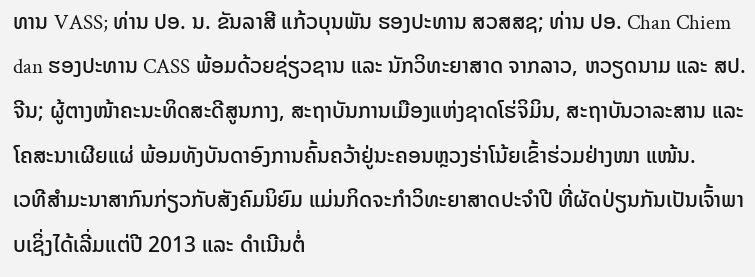ທານ VASS; ທ່ານ ປອ. ນ. ຂັນລາສີ ແກ້ວບຸນພັນ ຮອງປະທານ ສວສສຊ; ທ່ານ ປອ. Chan Chiem dan ຮອງປະທານ CASS ພ້ອມດ້ວຍຊ່ຽວຊານ ແລະ ນັກວິທະຍາສາດ ຈາກລາວ, ຫວຽດນາມ ແລະ ສປ.ຈີນ; ຜູ້ຕາງໜ້າຄະນະທິດສະດີສູນກາງ, ສະຖາບັນການເມືອງແຫ່ງຊາດໂຮ່ຈິມິນ, ສະຖາບັນວາລະສານ ແລະ ໂຄສະນາເຜີຍແຜ່ ພ້ອມທັງບັນດາອົງການຄົ້ນຄວ້າຢູ່ນະຄອນຫຼວງຮ່າໂນ້ຍເຂົ້າຮ່ວມຢ່າງໜາ ແໜ້ນ.
ເວທີສໍາມະນາສາກົນກ່ຽວກັບສັງຄົມນິຍົມ ແມ່ນກິດຈະກໍາວິທະຍາສາດປະຈໍາປີ ທີ່ຜັດປ່ຽນກັນເປັນເຈົ້າພາບເຊິ່ງໄດ້ເລີ່ມແຕ່ປີ 2013 ແລະ ດໍາເນີນຕໍ່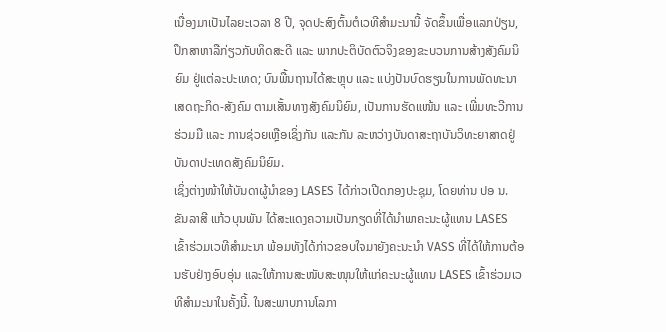ເນື່ອງມາເປັນໄລຍະເວລາ 8 ປີ, ຈຸດປະສົງຕົ້ນຕໍເວທີສໍາມະນານີ້ ຈັດຂຶ້ນເພື່ອແລກປ່ຽນ, ປຶກສາຫາລືກ່ຽວກັບທິດສະດີ ແລະ ພາກປະຕິບັດຕົວຈິງຂອງຂະບວນການສ້າງສັງຄົມນິຍົມ ຢູ່ແຕ່ລະປະເທດ; ບົນພື້ນຖານໄດ້ສະຫຼຸບ ແລະ ແບ່ງປັນບົດຮຽນໃນການພັດທະນາເສດຖະກິດ-ສັງຄົມ ຕາມເສັ້ນທາງສັງຄົມນິຍົມ, ເປັນການຮັດແໜ້ນ ແລະ ເພີ່ມທະວີການຮ່ວມມື ແລະ ການຊ່ວຍເຫຼືອເຊິ່ງກັນ ແລະກັນ ລະຫວ່າງບັນດາສະຖາບັນວິທະຍາສາດຢູ່ບັນດາປະເທດສັງຄົມນິຍົມ.
ເຊິ່ງຕ່າງໜ້າໃຫ້ບັນດາຜູ້ນໍາຂອງ LASES ໄດ້ກ່າວເປີດກອງປະຊຸມ, ໂດຍທ່ານ ປອ ນ. ຂັນລາສີ ແກ້ວບຸນພັນ ໄດ້ສະແດງຄວາມເປັນກຽດທີ່ໄດ້ນຳພາຄະນະຜູ້ແທນ LASES ເຂົ້າຮ່ວມເວທີສໍາມະນາ ພ້ອມທັງໄດ້ກ່າວຂອບໃຈມາຍັງຄະນະນຳ VASS ທີ່ໄດ້ໃຫ້ການຕ້ອນຮັບຢ່າງອົບອຸ່ນ ແລະໃຫ້ການສະໜັບສະໜຸນໃຫ້ແກ່ຄະນະຜູ້ແທນ LASES ເຂົ້າຮ່ວມເວທີສໍາມະນາໃນຄັ້ງນີ້. ໃນສະພາບການໂລກາ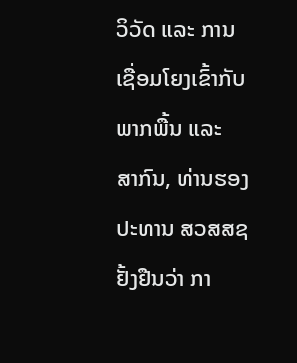ວິວັດ ແລະ ການເຊື່ອມໂຍງເຂົ້າກັບພາກພື້ນ ແລະ ສາກົນ, ທ່ານຮອງປະທານ ສວສສຊ ຢັ້ງຢືນວ່າ ກາ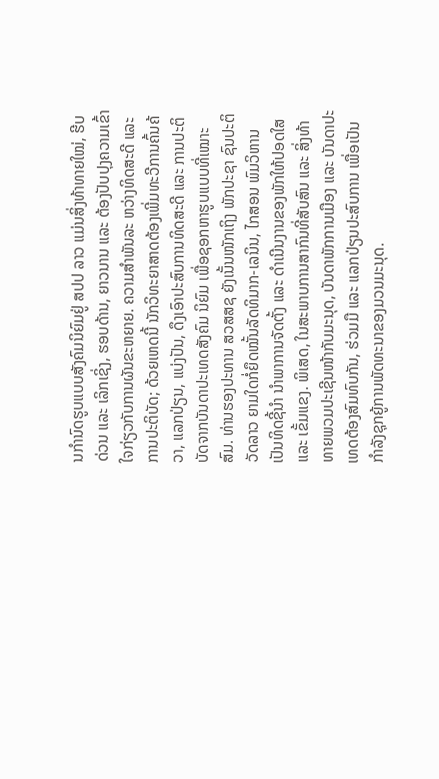ນກຳນົດຮູບແບບສັງຄົມນິຍົມຢູ່ ສປປ ລາວ ແມ່ນສິ່ງທ້າທາຍໃໝ່, ຮີບດ່ວນ ແລະ ເລິກເຊິ່ງ, ຮອບດ້ານ, ຍາວນານ ແລະ ຕ້ອງປັບປຸງຄວາມເຂົ້າໃຈກ່ຽວກັບການຜັນຂະຫຍາຍ. ຄວາມສຳພັນລະ ຫວ່າງທິດສະດີ ແລະ ການປະຕິບັດ; ດ້ວຍເຫດນີ້ ນັກວິທະຍາສາດຕ້ອງເພີ່ມທະວີການຄົ້ນຄ້ວາ, ແລກປ່ຽນ, ແບ່ງປັນ, ດຶງເອົາປະສົບການທິດສະດີ ແລະ ການປະຕິບັດຈາກບັນດາປະເທດສັງຄົມ ນິຍົມ ເພື່ອຊອກຫາຮູບແບບທີ່ເໝາະສົມ. ທ່ານຮອງປະທານ ສວສສຊ ຍັງເນັ້ນໜັກເຖິງ ພັກປະຊາ ຊົນປະຕິວັດລາວ ຍາມໃດກໍ່ຍຶດໝັ້ນລັດທິມາກ-ເລນິນ, ໄກສອນ ພົມວິຫານ ເປັນທິດຊີ້ນໍາ ນໍາພາການຈັດຕັ້ງ ແລະ ດຳເນີນງານຂອງພັກໃຫ້ປອດໃສ ແລະ ເຂັ້ມແຂງ. ພິເສດ, ໃນສະພາບການສາກົນທີ່ສັບສົນ ແລະ ສິ່ງທ້າທາຍພວມປະເຊີນໜ້າກັບມະນຸດ, ບັນດາພັກການເມືອງ ແລະ ບັນດາປະເທດຕ້ອງສົມທົບກັນ, ຮ່ວມມື ແລະ ແລກປ່ຽນປະສົບການ ເພື່ອເປັນກຳລັງຊຸກຍູ້ການພັດທະນາຂອງມວນມະນຸດ.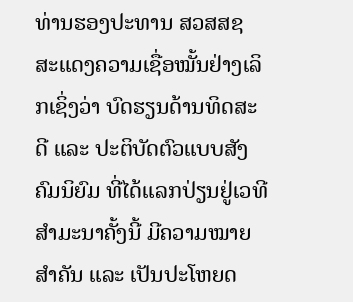ທ່ານຮອງປະທານ ສວສສຊ ສະແດງຄວາມເຊື່ອໝັ້ນຢ່າງເລິກເຊິ່ງວ່າ ບົດຮຽນດ້ານທິດສະດີ ແລະ ປະຕິບັດຕົວແບບສັງຄົມນິຍົມ ທີ່ໄດ້ແລກປ່ຽນຢູ່ເວທີສໍາມະນາຄັ້ງນີ້ ມີຄວາມໝາຍສຳຄັນ ແລະ ເປັນປະໂຫຍດ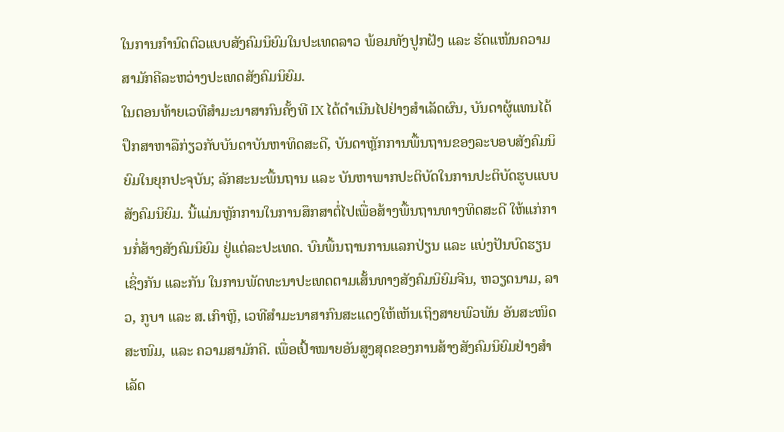ໃນການກຳນົດຕົວແບບສັງຄົມນິຍົມໃນປະເທດລາວ ພ້ອມທັງປູກຝັງ ແລະ ຮັດແໜ້ນຄວາມສາມັກຄີລະຫວ່າງປະເທດສັງຄົມນິຍົມ.
ໃນຕອນທ້າຍເວທີສໍາມະນາສາກົນຄັ້ງທີ IX ໄດ້ດຳເນີນໄປຢ່າງສຳເລັດຜົນ, ບັນດາຜູ້ແທນໄດ້ປຶກສາຫາລືກ່ຽວກັບບັນດາບັນຫາທິດສະດີ, ບັນດາຫຼັກການພື້ນຖານຂອງລະບອບສັງຄົມນິຍົມໃນຍຸກປະຈຸບັນ; ລັກສະນະພື້ນຖານ ແລະ ບັນຫາພາກປະຕິບັດໃນການປະຕິບັດຮູບແບບສັງຄົມນິຍົມ. ນີ້ແມ່ນຫຼັກການໃນການສຶກສາຕໍ່ໄປເພື່ອສ້າງພື້ນຖານທາງທິດສະດີ ໃຫ້ແກ່ການກໍ່ສ້າງສັງຄົມນິຍົມ ຢູ່ແຕ່ລະປະເທດ. ບົນພື້ນຖານການແລກປ່ຽນ ແລະ ແບ່ງປັນບົດຮຽນເຊິ່ງກັນ ແລະກັນ ໃນການພັດທະນາປະເທດຕາມເສັ້ນທາງສັງຄົມນິຍົມຈີນ, ຫວຽດນາມ, ລາວ, ກູບາ ແລະ ສ.ເກົາຫຼີ, ເວທີສໍາມະນາສາກົນສະແດງໃຫ້ເຫັນເຖິງສາຍພົວພັນ ອັນສະໜິດສະໜົມ, ແລະ ຄວາມສາມັກຄີ. ເພື່ອເປົ້າໝາຍອັນສູງສຸດຂອງການສ້າງສັງຄົມນິຍົມຢ່າງສຳເລັດ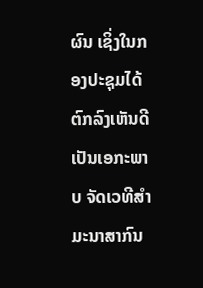ຜົນ ເຊິ່ງໃນກອງປະຊຸມໄດ້ຕົກລົງເຫັນດີເປັນເອກະພາບ ຈັດເວທີສໍາມະນາສາກົນ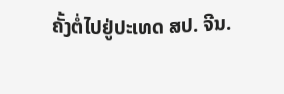ຄັ້ງຕໍ່ໄປຢູ່ປະເທດ ສປ. ຈີນ.